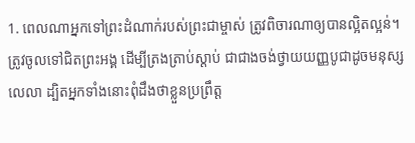1. ពេលណាអ្នកទៅព្រះដំណាក់របស់ព្រះជាម្ចាស់ ត្រូវពិចារណាឲ្យបានល្អិតល្អន់។ ត្រូវចូលទៅជិតព្រះអង្គ ដើម្បីត្រងត្រាប់ស្ដាប់ ជាជាងចង់ថ្វាយយញ្ញបូជាដូចមនុស្សលេលា ដ្បិតអ្នកទាំងនោះពុំដឹងថាខ្លួនប្រព្រឹត្ត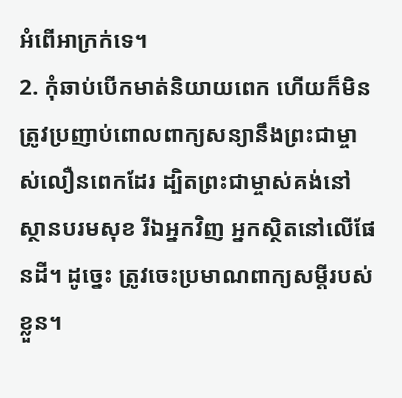អំពើអាក្រក់ទេ។
2. កុំឆាប់បើកមាត់និយាយពេក ហើយក៏មិនត្រូវប្រញាប់ពោលពាក្យសន្យានឹងព្រះជាម្ចាស់លឿនពេកដែរ ដ្បិតព្រះជាម្ចាស់គង់នៅស្ថានបរមសុខ រីឯអ្នកវិញ អ្នកស្ថិតនៅលើផែនដី។ ដូច្នេះ ត្រូវចេះប្រមាណពាក្យសម្ដីរបស់ខ្លួន។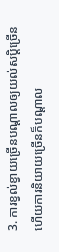3. ការខ្វល់ខ្វាយច្រើនបណ្ដាលឲ្យយល់សប្ដិច្រើន ហើយការនិយាយច្រើនក៏បណ្ដាល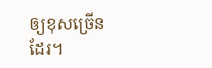ឲ្យខុសច្រើនដែរ។